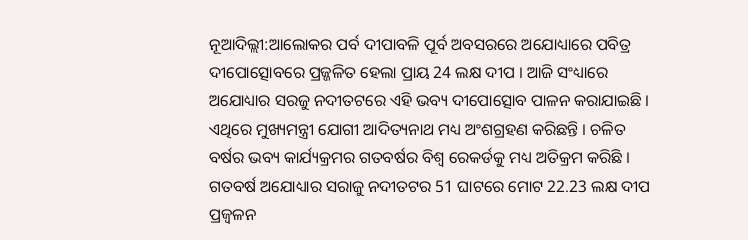ନୂଆଦିଲ୍ଲୀ:ଆଲୋକର ପର୍ବ ଦୀପାବଳି ପୂର୍ବ ଅବସରରେ ଅଯୋଧ୍ୟାରେ ପବିତ୍ର ଦୀପୋତ୍ସୋବରେ ପ୍ରଜ୍ଜଳିତ ହେଲା ପ୍ରାୟ 24 ଲକ୍ଷ ଦୀପ । ଆଜି ସଂଧ୍ୟାରେ ଅଯୋଧ୍ୟାର ସରଜୁ ନଦୀତଟରେ ଏହି ଭବ୍ୟ ଦୀପୋତ୍ସୋବ ପାଳନ କରାଯାଇଛି । ଏଥିରେ ମୁଖ୍ୟମନ୍ତ୍ରୀ ଯୋଗୀ ଆଦିତ୍ୟନାଥ ମଧ୍ୟ ଅଂଶଗ୍ରହଣ କରିଛନ୍ତି । ଚଳିତ ବର୍ଷର ଭବ୍ୟ କାର୍ଯ୍ୟକ୍ରମର ଗତବର୍ଷର ବିଶ୍ବ ରେକର୍ଡକୁ ମଧ୍ୟ ଅତିକ୍ରମ କରିଛି । ଗତବର୍ଷ ଅଯୋଧ୍ୟାର ସରାଜୁ ନଦୀତଟର 51 ଘାଟରେ ମୋଟ 22.23 ଲକ୍ଷ ଦୀପ ପ୍ରଜ୍ବଳନ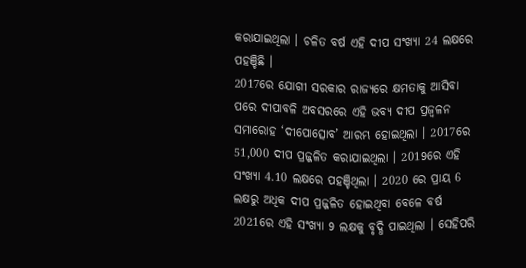କରାଯାଇଥିଲା । ଚଳିତ ବର୍ଷ ଏହି ଦୀପ ସଂଖ୍ୟା 24 ଲକ୍ଷରେ ପହଞ୍ଚିଛି ।
2017ରେ ଯୋଗୀ ସରକାର ରାଜ୍ୟରେ କ୍ଷମତାକୁ ଆସିବା ପରେ ଦୀପାବଳି ଅବସରରେ ଏହି ଭବ୍ୟ ଦୀପ ପ୍ରଜ୍ବଳନ ସମାରୋହ ‘ଦୀପୋତ୍ସୋବ’ ଆରମ୍ଭ ହୋଇଥିଲା । 2017ରେ 51,000 ଦୀପ ପ୍ରଜ୍ଜଳିତ କରାଯାଇଥିଲା । 2019ରେ ଏହି ସଂଖ୍ୟା 4.10 ଲକ୍ଷରେ ପହଞ୍ଚିଥିଲା । 2020 ରେ ପ୍ରାୟ 6 ଲକ୍ଷରୁ ଅଧିକ ଦୀପ ପ୍ରଜ୍ଜଳିତ ହୋଇଥିବା ବେଳେ ବର୍ଷ 2021ରେ ଏହି ସଂଖ୍ୟା 9 ଲକ୍ଷକୁ ବୃଦ୍ଧି ପାଇଥିଲା । ସେହିପରି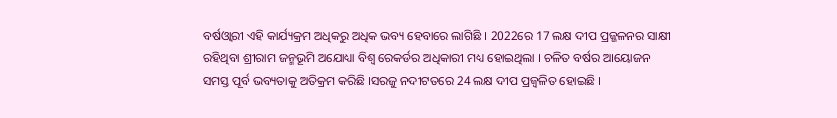ବର୍ଷଓ୍ବାରୀ ଏହି କାର୍ଯ୍ୟକ୍ରମ ଅଧିକରୁ ଅଧିକ ଭବ୍ୟ ହେବାରେ ଲାଗିଛି । 2022ରେ 17 ଲକ୍ଷ ଦୀପ ପ୍ରଜ୍ଜଳନର ସାକ୍ଷୀ ରହିଥିବା ଶ୍ରୀରାମ ଜନ୍ମଭୂମି ଅଯୋଧ୍ୟା ବିଶ୍ବ ରେକର୍ଡର ଅଧିକାରୀ ମଧ୍ୟ ହୋଇଥିଲା । ଚଳିତ ବର୍ଷର ଆୟୋଜନ ସମସ୍ତ ପୂର୍ବ ଭବ୍ୟତାକୁ ଅତିକ୍ରମ କରିଛି ।ସରଜୁ ନଦୀଟତରେ 24 ଲକ୍ଷ ଦୀପ ପ୍ରଜ୍ବଳିତ ହୋଇଛି ।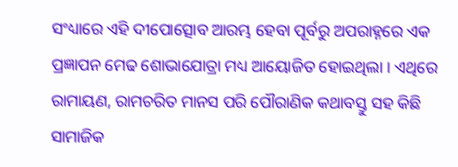ସଂଧ୍ୟାରେ ଏହି ଦୀପୋତ୍ସୋବ ଆରମ୍ଭ ହେବା ପୂର୍ବରୁ ଅପରାହ୍ନରେ ଏକ ପ୍ରଜ୍ଞାପନ ମେଢ ଶୋଭାଯୋତ୍ରା ମଧ୍ୟ ଆୟୋଜିତ ହୋଇଥିଲା । ଏଥିରେ ରାମାୟଣ, ରାମଚରିତ ମାନସ ପରି ପୌରାଣିକ କଥାବସ୍ତୁ ସହ କିଛି ସାମାଜିକ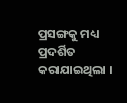ପ୍ରସଙ୍ଗକୁ ମଧ୍ୟ ପ୍ରଦର୍ଶିତ କରାଯାଇଥିଲା ।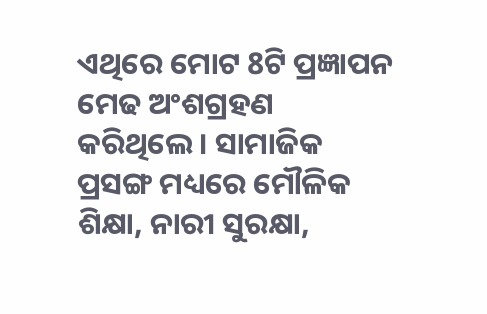ଏଥିରେ ମୋଟ 8ଟି ପ୍ରଜ୍ଞାପନ ମେଢ ଅଂଶଗ୍ରହଣ କରିଥିଲେ । ସାମାଜିକ ପ୍ରସଙ୍ଗ ମଧ୍ୟରେ ମୌଳିକ ଶିକ୍ଷା, ନାରୀ ସୁରକ୍ଷା,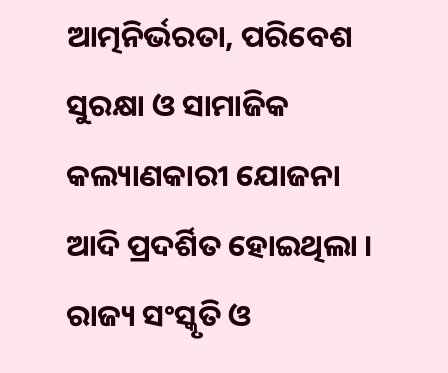ଆତ୍ମନିର୍ଭରତା, ପରିବେଶ ସୁରକ୍ଷା ଓ ସାମାଜିକ କଲ୍ୟାଣକାରୀ ଯୋଜନା ଆଦି ପ୍ରଦର୍ଶିତ ହୋଇଥିଲା । ରାଜ୍ୟ ସଂସ୍କୃତି ଓ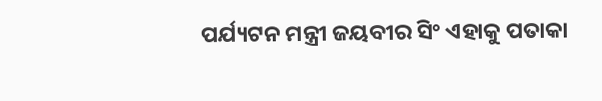ପର୍ଯ୍ୟଟନ ମନ୍ତ୍ରୀ ଜୟବୀର ସିଂ ଏହାକୁ ପତାକା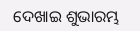ଦେଖାଇ ଶୁଭାରମ୍ଭ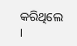କରିଥିଲେ ।